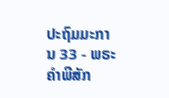ປະຖົມມະການ 33 - ພຣະຄຳພີສັກ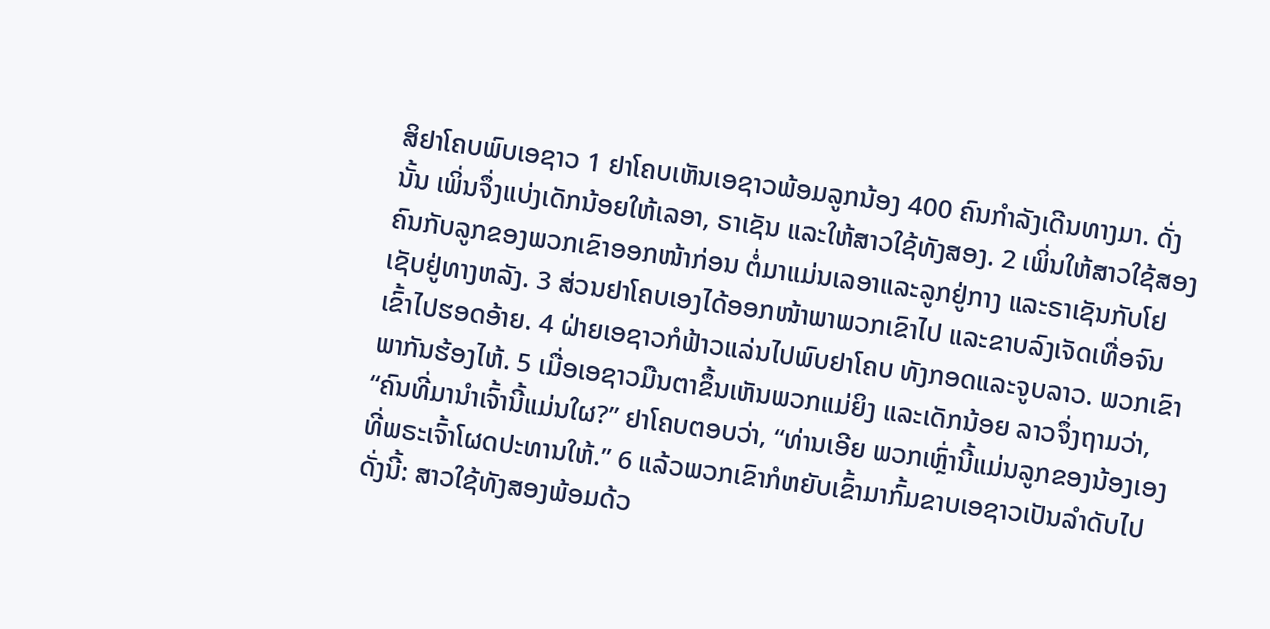ສິຢາໂຄບພົບເອຊາວ 1 ຢາໂຄບເຫັນເອຊາວພ້ອມລູກນ້ອງ 400 ຄົນກຳລັງເດີນທາງມາ. ດັ່ງນັ້ນ ເພິ່ນຈຶ່ງແບ່ງເດັກນ້ອຍໃຫ້ເລອາ, ຣາເຊັນ ແລະໃຫ້ສາວໃຊ້ທັງສອງ. 2 ເພິ່ນໃຫ້ສາວໃຊ້ສອງຄົນກັບລູກຂອງພວກເຂົາອອກໜ້າກ່ອນ ຕໍ່ມາແມ່ນເລອາແລະລູກຢູ່ກາງ ແລະຣາເຊັນກັບໂຢເຊັບຢູ່ທາງຫລັງ. 3 ສ່ວນຢາໂຄບເອງໄດ້ອອກໜ້າພາພວກເຂົາໄປ ແລະຂາບລົງເຈັດເທື່ອຈົນເຂົ້າໄປຮອດອ້າຍ. 4 ຝ່າຍເອຊາວກໍຟ້າວແລ່ນໄປພົບຢາໂຄບ ທັງກອດແລະຈູບລາວ. ພວກເຂົາພາກັນຮ້ອງໄຫ້. 5 ເມື່ອເອຊາວມືນຕາຂຶ້ນເຫັນພວກແມ່ຍິງ ແລະເດັກນ້ອຍ ລາວຈຶ່ງຖາມວ່າ, “ຄົນທີ່ມານຳເຈົ້ານີ້ແມ່ນໃຜ?” ຢາໂຄບຕອບວ່າ, “ທ່ານເອີຍ ພວກເຫຼົ່ານີ້ແມ່ນລູກຂອງນ້ອງເອງ ທີ່ພຣະເຈົ້າໂຜດປະທານໃຫ້.” 6 ແລ້ວພວກເຂົາກໍຫຍັບເຂົ້າມາກົ້ມຂາບເອຊາວເປັນລຳດັບໄປ ດັ່ງນີ້: ສາວໃຊ້ທັງສອງພ້ອມດ້ວ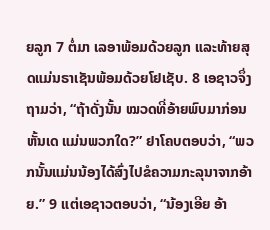ຍລູກ 7 ຕໍ່ມາ ເລອາພ້ອມດ້ວຍລູກ ແລະທ້າຍສຸດແມ່ນຣາເຊັນພ້ອມດ້ວຍໂຢເຊັບ. 8 ເອຊາວຈຶ່ງຖາມວ່າ, “ຖ້າດັ່ງນັ້ນ ໝວດທີ່ອ້າຍພົບມາກ່ອນຫັ້ນເດ ແມ່ນພວກໃດ?” ຢາໂຄບຕອບວ່າ, “ພວກນັ້ນແມ່ນນ້ອງໄດ້ສົ່ງໄປຂໍຄວາມກະລຸນາຈາກອ້າຍ.” 9 ແຕ່ເອຊາວຕອບວ່າ, “ນ້ອງເອີຍ ອ້າ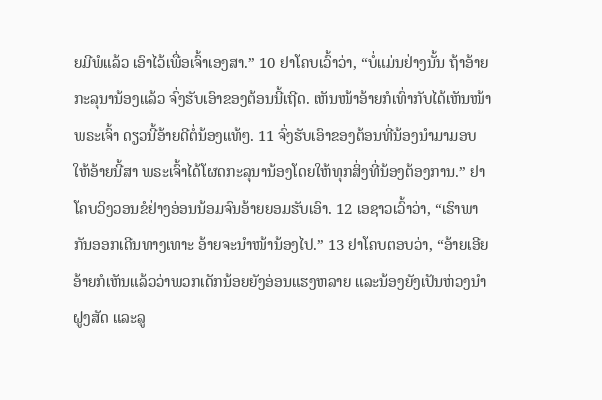ຍມີພໍແລ້ວ ເອົາໄວ້ເພື່ອເຈົ້າເອງສາ.” 10 ຢາໂຄບເວົ້າວ່າ, “ບໍ່ແມ່ນຢ່າງນັ້ນ ຖ້າອ້າຍກະລຸນານ້ອງແລ້ວ ຈົ່ງຮັບເອົາຂອງຕ້ອນນີ້ເຖີດ. ເຫັນໜ້າອ້າຍກໍເທົ່າກັບໄດ້ເຫັນໜ້າພຣະເຈົ້າ ດຽວນີ້ອ້າຍດີຕໍ່ນ້ອງແທ້ໆ. 11 ຈົ່ງຮັບເອົາຂອງຕ້ອນທີ່ນ້ອງນຳມາມອບໃຫ້ອ້າຍນີ້ສາ ພຣະເຈົ້າໄດ້ໂຜດກະລຸນານ້ອງໂດຍໃຫ້ທຸກສິ່ງທີ່ນ້ອງຕ້ອງການ.” ຢາໂຄບວິງວອນຂໍຢ່າງອ່ອນນ້ອມຈົນອ້າຍຍອມຮັບເອົາ. 12 ເອຊາວເວົ້າວ່າ, “ເຮົາພາກັນອອກເດີນທາງເທາະ ອ້າຍຈະນຳໜ້ານ້ອງໄປ.” 13 ຢາໂຄບຕອບວ່າ, “ອ້າຍເອີຍ ອ້າຍກໍເຫັນແລ້ວວ່າພວກເດັກນ້ອຍຍັງອ່ອນແຮງຫລາຍ ແລະນ້ອງຍັງເປັນຫ່ວງນຳຝູງສັດ ແລະລູ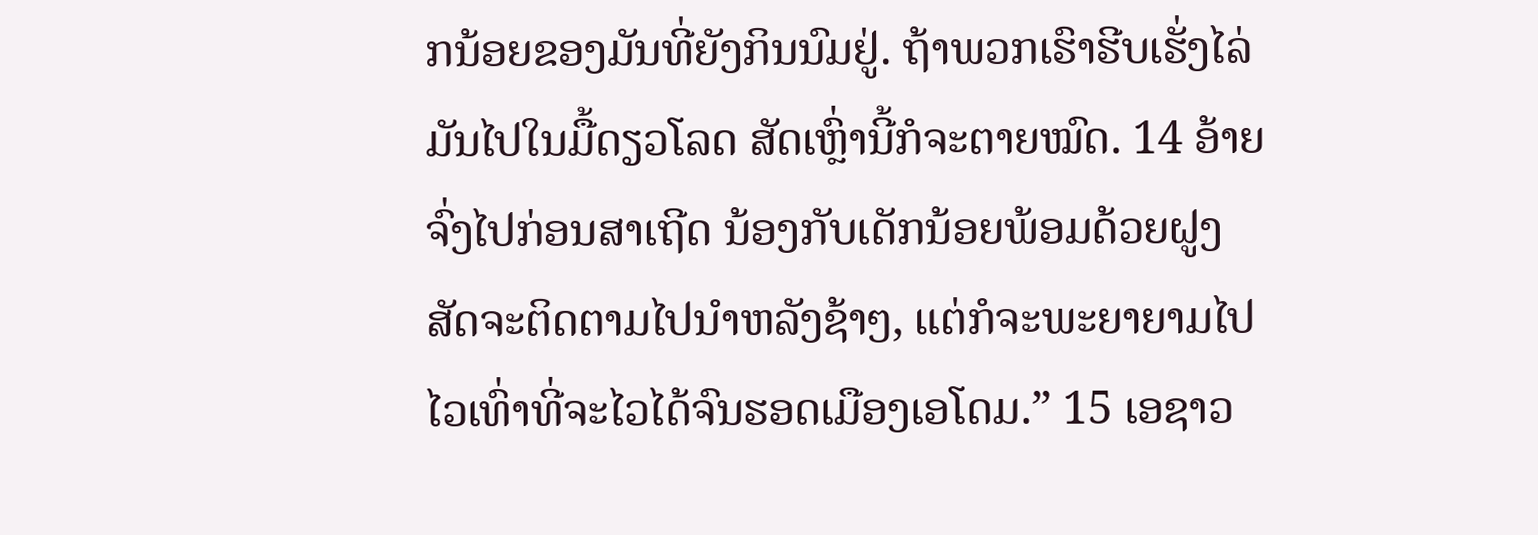ກນ້ອຍຂອງມັນທີ່ຍັງກິນນົມຢູ່. ຖ້າພວກເຮົາຮີບເຮັ່ງໄລ່ມັນໄປໃນມື້ດຽວໂລດ ສັດເຫຼົ່ານີ້ກໍຈະຕາຍໝົດ. 14 ອ້າຍຈົ່ງໄປກ່ອນສາເຖີດ ນ້ອງກັບເດັກນ້ອຍພ້ອມດ້ວຍຝູງສັດຈະຕິດຕາມໄປນຳຫລັງຊ້າໆ, ແຕ່ກໍຈະພະຍາຍາມໄປໄວເທົ່າທີ່ຈະໄວໄດ້ຈົນຮອດເມືອງເອໂດມ.” 15 ເອຊາວ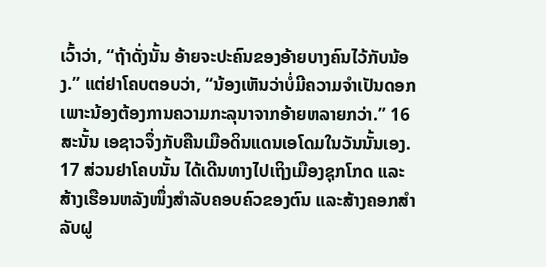ເວົ້າວ່າ, “ຖ້າດັ່ງນັ້ນ ອ້າຍຈະປະຄົນຂອງອ້າຍບາງຄົນໄວ້ກັບນ້ອງ.” ແຕ່ຢາໂຄບຕອບວ່າ, “ນ້ອງເຫັນວ່າບໍ່ມີຄວາມຈຳເປັນດອກ ເພາະນ້ອງຕ້ອງການຄວາມກະລຸນາຈາກອ້າຍຫລາຍກວ່າ.” 16 ສະນັ້ນ ເອຊາວຈຶ່ງກັບຄືນເມືອດິນແດນເອໂດມໃນວັນນັ້ນເອງ. 17 ສ່ວນຢາໂຄບນັ້ນ ໄດ້ເດີນທາງໄປເຖິງເມືອງຊຸກໂກດ ແລະສ້າງເຮືອນຫລັງໜຶ່ງສຳລັບຄອບຄົວຂອງຕົນ ແລະສ້າງຄອກສຳລັບຝູ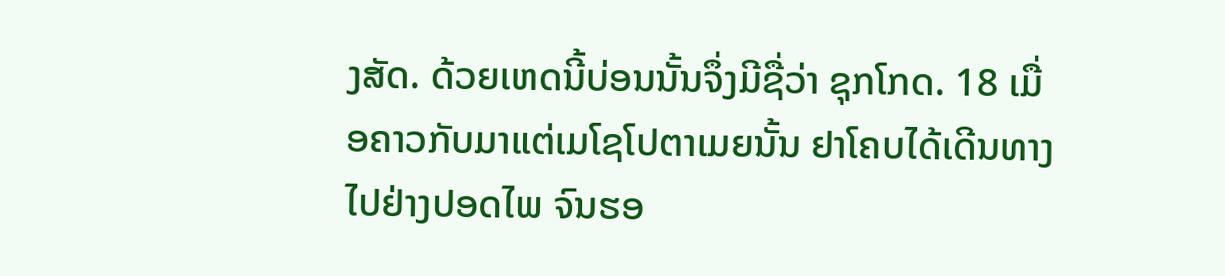ງສັດ. ດ້ວຍເຫດນີ້ບ່ອນນັ້ນຈຶ່ງມີຊື່ວ່າ ຊຸກໂກດ. 18 ເມື່ອຄາວກັບມາແຕ່ເມໂຊໂປຕາເມຍນັ້ນ ຢາໂຄບໄດ້ເດີນທາງໄປຢ່າງປອດໄພ ຈົນຮອ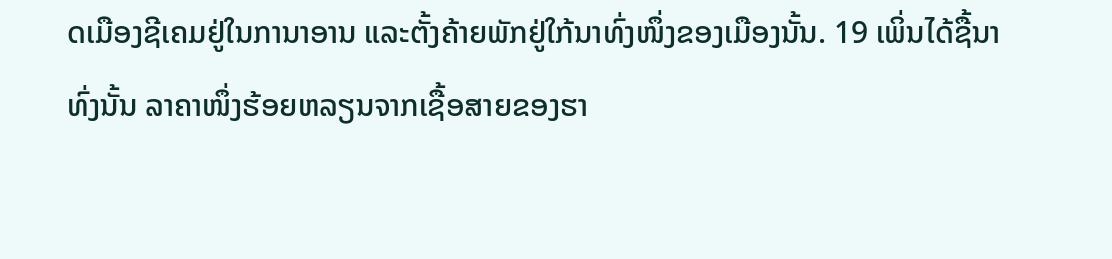ດເມືອງຊີເຄມຢູ່ໃນການາອານ ແລະຕັ້ງຄ້າຍພັກຢູ່ໃກ້ນາທົ່ງໜຶ່ງຂອງເມືອງນັ້ນ. 19 ເພິ່ນໄດ້ຊື້ນາທົ່ງນັ້ນ ລາຄາໜຶ່ງຮ້ອຍຫລຽນຈາກເຊື້ອສາຍຂອງຮາ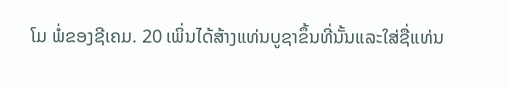ໂມ ພໍ່ຂອງຊີເຄມ. 20 ເພິ່ນໄດ້ສ້າງແທ່ນບູຊາຂຶ້ນທີ່ນັ້ນແລະໃສ່ຊື່ແທ່ນ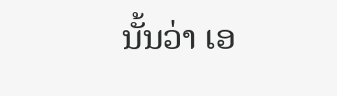ນັ້ນວ່າ ເອ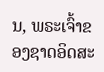ນ, ພຣະເຈົ້າຂອງຊາດອິດສະ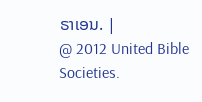ຣາເອນ. |
@ 2012 United Bible Societies.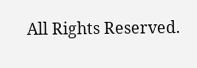All Rights Reserved.